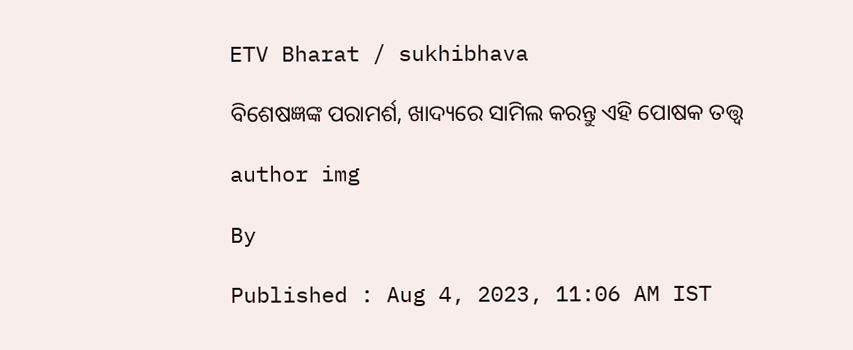ETV Bharat / sukhibhava

ବିଶେଷଜ୍ଞଙ୍କ ପରାମର୍ଶ, ଖାଦ୍ୟରେ ସାମିଲ କରନ୍ତୁ ଏହି ପୋଷକ ତତ୍ତ୍ବ

author img

By

Published : Aug 4, 2023, 11:06 AM IST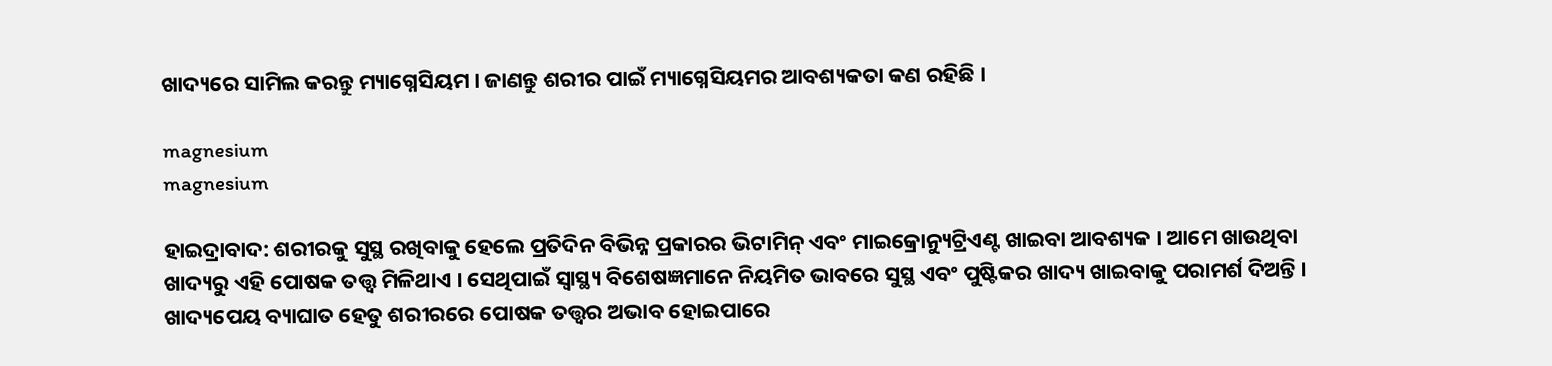ଖାଦ୍ୟରେ ସାମିଲ କରନ୍ତୁ ମ୍ୟାଗ୍ନେସିୟମ । ଜାଣନ୍ତୁ ଶରୀର ପାଇଁ ମ୍ୟାଗ୍ନେସିୟମର ଆବଶ୍ୟକତା କଣ ରହିଛି ।

magnesium
magnesium

ହାଇଦ୍ରାବାଦ: ଶରୀରକୁ ସୁସ୍ଥ ରଖିବାକୁ ହେଲେ ପ୍ରତିଦିନ ବିଭିନ୍ନ ପ୍ରକାରର ଭିଟାମିନ୍ ଏବଂ ମାଇକ୍ରୋନ୍ୟୁଟ୍ରିଏଣ୍ଟ ଖାଇବା ଆବଶ୍ୟକ । ଆମେ ଖାଉଥିବା ଖାଦ୍ୟରୁ ଏହି ପୋଷକ ତତ୍ତ୍ବ ମିଳିଥାଏ । ସେଥିପାଇଁ ସ୍ୱାସ୍ଥ୍ୟ ବିଶେଷଜ୍ଞମାନେ ନିୟମିତ ଭାବରେ ସୁସ୍ଥ ଏବଂ ପୁଷ୍ଟିକର ଖାଦ୍ୟ ଖାଇବାକୁ ପରାମର୍ଶ ଦିଅନ୍ତି । ଖାଦ୍ୟପେୟ ବ୍ୟାଘାତ ହେତୁ ଶରୀରରେ ପୋଷକ ତତ୍ତ୍ୱର ଅଭାବ ହୋଇପାରେ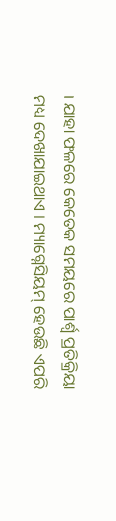। ଯାହା ଫଳରେ କେତେକ ସମୟରେ ପାର୍ଶ୍ବ ପ୍ରତିକ୍ରିୟା ମଧ୍ୟ ଦେଖାଯାଇଥାଏ । ମ୍ୟାଗ୍ନେସିୟମ୍ ହେଉଛି ଏପରି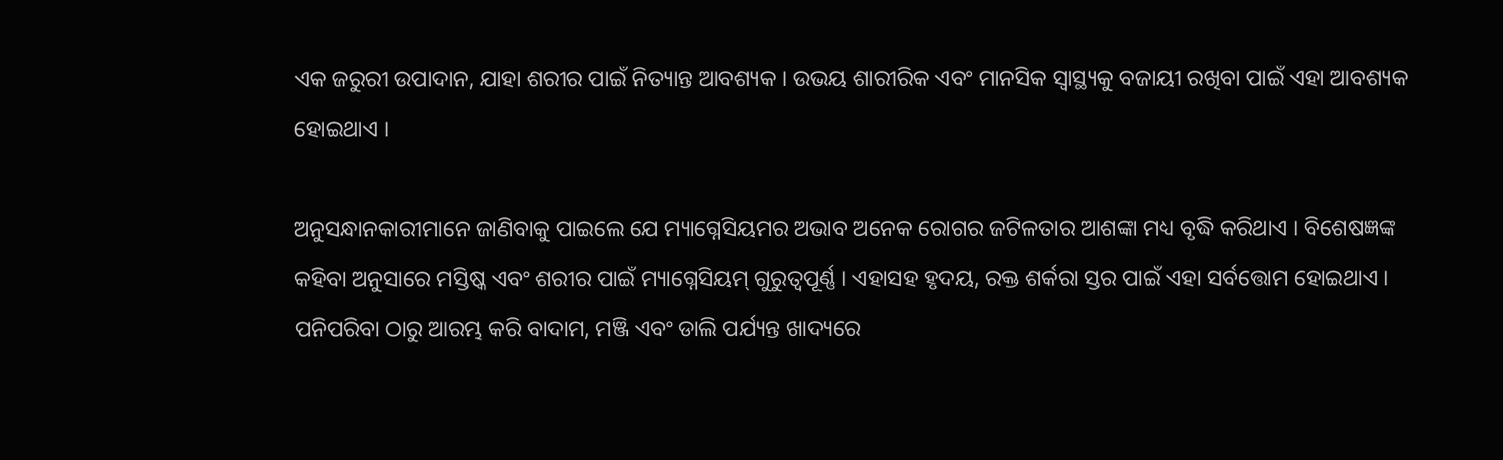ଏକ ଜରୁରୀ ଉପାଦାନ, ଯାହା ଶରୀର ପାଇଁ ନିତ୍ୟାନ୍ତ ଆବଶ୍ୟକ । ଉଭୟ ଶାରୀରିକ ଏବଂ ମାନସିକ ସ୍ବାସ୍ଥ୍ୟକୁ ବଜାୟୀ ରଖିବା ପାଇଁ ଏହା ଆବଶ୍ୟକ ହୋଇଥାଏ ।

ଅନୁସନ୍ଧାନକାରୀମାନେ ଜାଣିବାକୁ ପାଇଲେ ଯେ ମ୍ୟାଗ୍ନେସିୟମର ଅଭାବ ଅନେକ ରୋଗର ଜଟିଳତାର ଆଶଙ୍କା ମଧ୍ୟ ବୃଦ୍ଧି କରିଥାଏ । ବିଶେଷଜ୍ଞଙ୍କ କହିବା ଅନୁସାରେ ମସ୍ତିଷ୍କ ଏବଂ ଶରୀର ପାଇଁ ମ୍ୟାଗ୍ନେସିୟମ୍ ଗୁରୁତ୍ୱପୂର୍ଣ୍ଣ । ଏହାସହ ହୃଦୟ, ରକ୍ତ ଶର୍କରା ସ୍ତର ପାଇଁ ଏହା ସର୍ବତ୍ତୋମ ହୋଇଥାଏ । ପନିପରିବା ଠାରୁ ଆରମ୍ଭ କରି ବାଦାମ, ମଞ୍ଜି ଏବଂ ଡାଲି ପର୍ଯ୍ୟନ୍ତ ଖାଦ୍ୟରେ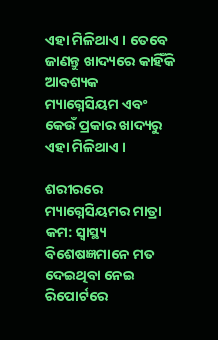ଏହା ମିଳିଥାଏ । ତେବେ ଜାଣନ୍ତୁ ଖାଦ୍ୟରେ କାହିଁକି ଆବଶ୍ୟକ ମ୍ୟାଗ୍ନେସିୟମ ଏବଂ କେଉଁ ପ୍ରକାର ଖାଦ୍ୟରୁ ଏହା ମିଳିଥାଏ ।

ଶରୀରରେ ମ୍ୟାଗ୍ନେସିୟମର ମାତ୍ରା କମ: ସ୍ୱାସ୍ଥ୍ୟ ବିଶେଷଜ୍ଞମାନେ ମତ ଦେଇଥିବା ନେଇ ରିପୋର୍ଟରେ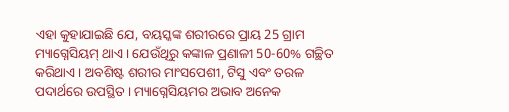ଏହା କୁହାଯାଇଛି ଯେ, ବୟସ୍କଙ୍କ ଶରୀରରେ ପ୍ରାୟ 25 ଗ୍ରାମ ମ୍ୟାଗ୍ନେସିୟମ୍ ଥାଏ । ଯେଉଁଥିରୁ କଙ୍କାଳ ପ୍ରଣାଳୀ 50-60% ଗଚ୍ଛିତ କରିଥାଏ । ଅବଶିଷ୍ଟ ଶରୀର ମାଂସପେଶୀ, ଟିସୁ ଏବଂ ତରଳ ପଦାର୍ଥରେ ଉପସ୍ଥିତ । ମ୍ୟାଗ୍ନେସିୟମର ଅଭାବ ଅନେକ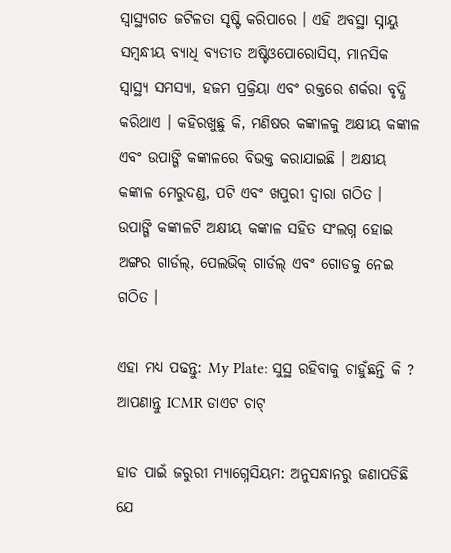ସ୍ୱାସ୍ଥ୍ୟଗତ ଜଟିଳତା ସୃଷ୍ଟି କରିପାରେ । ଏହି ଅବସ୍ଥା ସ୍ନାୟୁ ସମ୍ବନ୍ଧୀୟ ବ୍ୟାଧି ବ୍ୟତୀତ ଅଷ୍ଟିଓପୋରୋସିସ୍, ମାନସିକ ସ୍ବାସ୍ଥ୍ୟ ସମସ୍ୟା, ହଜମ ପ୍ରକ୍ରିୟା ଏବଂ ରକ୍ତରେ ଶର୍କରା ବୃଦ୍ଧି କରିଥାଏ । କହିରଖୁଛୁ କି, ମଣିଷର କଙ୍କାଳକୁ ଅକ୍ଷୀୟ କଙ୍କାଳ ଏବଂ ଉପାଙ୍ଗି କଙ୍କାଳରେ ବିଭକ୍ତ କରାଯାଇଛି । ଅକ୍ଷୀୟ କଙ୍କାଳ ମେରୁଦଣ୍ଡ, ପଟି ଏବଂ ଖପୁରୀ ଦ୍ୱାରା ଗଠିତ । ଉପାଙ୍ଗି କଙ୍କାଳଟି ଅକ୍ଷୀୟ କଙ୍କାଳ ସହିତ ସଂଲଗ୍ନ ହୋଇ ଅଙ୍ଗର ଗାର୍ଡଲ୍, ପେଲଭିକ୍ ଗାର୍ଡଲ୍ ଏବଂ ଗୋଡକୁ ନେଇ ଗଠିତ ।

ଏହା ମଧ୍ୟ ପଢନ୍ତୁ: My Plate: ସୁସ୍ଥ ରହିବାକୁ ଚାହୁଁଛନ୍ତି କି ? ଆପଣାନ୍ତୁ ICMR ଡାଏଟ ଚାଟ୍‌

ହାଡ ପାଇଁ ଜରୁରୀ ମ୍ୟାଗ୍ନେସିୟମ: ଅନୁସନ୍ଧାନରୁ ଜଣାପଡିଛି ଯେ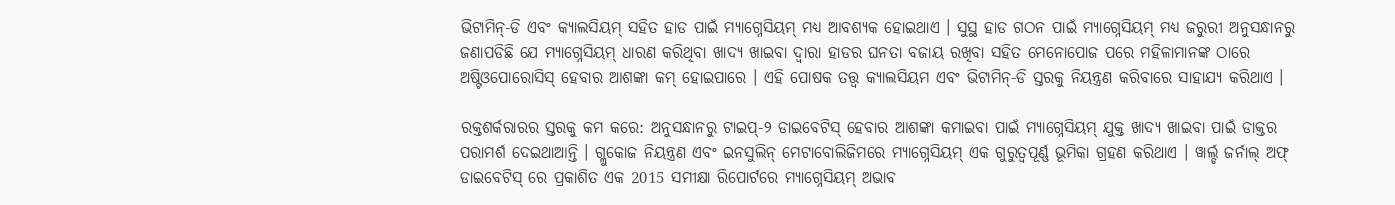ଭିଟାମିନ୍-ଡି ଏବଂ କ୍ୟାଲସିୟମ୍ ସହିତ ହାଡ ପାଇଁ ମ୍ୟାଗ୍ନେସିୟମ୍ ମଧ୍ୟ ଆବଶ୍ୟକ ହୋଇଥାଏ । ସୁସ୍ଥ ହାଡ ଗଠନ ପାଇଁ ମ୍ୟାଗ୍ନେସିୟମ୍ ମଧ୍ୟ ଜରୁରୀ ଅନୁସନ୍ଧାନରୁ ଜଣାପଡିଛି ଯେ ମ୍ୟାଗ୍ନେସିୟମ୍ ଧାରଣ କରିଥିବା ଖାଦ୍ୟ ଖାଇବା ଦ୍ୱାରା ହାଡର ଘନତା ବଜାୟ ରଖିବା ସହିତ ମେନୋପୋଜ ପରେ ମହିଳାମାନଙ୍କ ଠାରେ ଅଷ୍ଟିଓପୋରୋସିସ୍ ହେବାର ଆଶଙ୍କା କମ୍ ହୋଇପାରେ । ଏହି ପୋଷକ ତତ୍ତ୍ୱ କ୍ୟାଲସିୟମ ଏବଂ ଭିଟାମିନ୍-ଡି ସ୍ତରକୁ ନିୟନ୍ତ୍ରଣ କରିବାରେ ସାହାଯ୍ୟ କରିଥାଏ ।

ରକ୍ତଶର୍କରାରର ସ୍ତରକୁ କମ କରେ: ଅନୁସନ୍ଧାନରୁ ଟାଇପ୍-୨ ଡାଇବେଟିସ୍ ହେବାର ଆଶଙ୍କା କମାଇବା ପାଇଁ ମ୍ୟାଗ୍ନେସିୟମ୍ ଯୁକ୍ତ ଖାଦ୍ୟ ଖାଇବା ପାଇଁ ଡାକ୍ତର ପରାମର୍ଶ ଦେଇଥାଆନ୍ତି । ଗ୍ଲୁକୋଜ ନିୟନ୍ତ୍ରଣ ଏବଂ ଇନସୁଲିନ୍ ମେଟାବୋଲିଜିମରେ ମ୍ୟାଗ୍ନେସିୟମ୍ ଏକ ଗୁରୁତ୍ୱପୂର୍ଣ୍ଣ ଭୂମିକା ଗ୍ରହଣ କରିଥାଏ । ୱାର୍ଲ୍ଡ ଜର୍ନାଲ୍ ଅଫ୍ ଡାଇବେଟିସ୍ ରେ ପ୍ରକାଶିତ ଏକ 2015 ସମୀକ୍ଷା ରିପୋର୍ଟରେ ମ୍ୟାଗ୍ନେସିୟମ୍ ଅଭାବ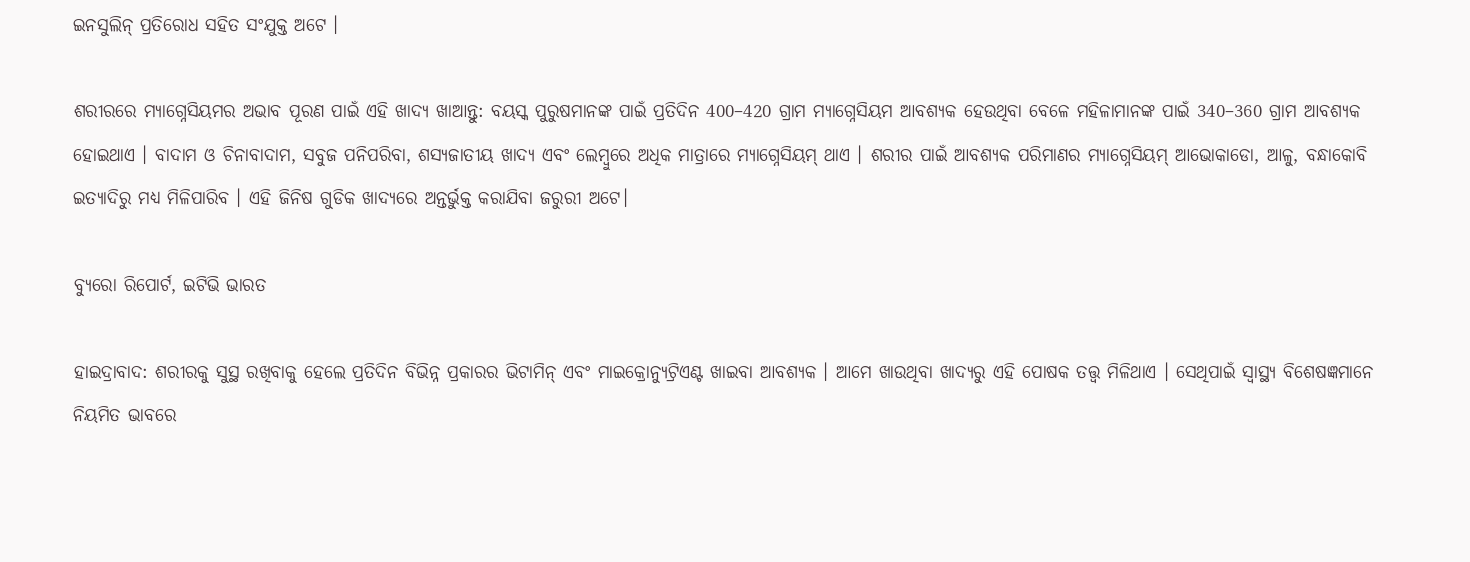ଇନସୁଲିନ୍ ପ୍ରତିରୋଧ ସହିତ ସଂଯୁକ୍ତ ଅଟେ ।

ଶରୀରରେ ମ୍ୟାଗ୍ନେସିୟମର ଅଭାବ ପୂରଣ ପାଇଁ ଏହି ଖାଦ୍ୟ ଖାଆନ୍ତୁ: ବୟସ୍କ ପୁରୁଷମାନଙ୍କ ପାଇଁ ପ୍ରତିଦିନ 400–420 ଗ୍ରାମ ମ୍ୟାଗ୍ନେସିୟମ ଆବଶ୍ୟକ ହେଉଥିବା ବେଳେ ମହିଳାମାନଙ୍କ ପାଇଁ 340–360 ଗ୍ରାମ ଆବଶ୍ୟକ ହୋଇଥାଏ । ବାଦାମ ଓ ଚିନାବାଦାମ, ସବୁଜ ପନିପରିବା, ଶସ୍ୟଜାତୀୟ ଖାଦ୍ୟ ଏବଂ ଲେମ୍ବୁରେ ଅଧିକ ମାତ୍ରାରେ ମ୍ୟାଗ୍ନେସିୟମ୍ ଥାଏ । ଶରୀର ପାଇଁ ଆବଶ୍ୟକ ପରିମାଣର ମ୍ୟାଗ୍ନେସିୟମ୍ ଆଭୋକାଡୋ, ଆଳୁ, ବନ୍ଧାକୋବି ଇତ୍ୟାଦିରୁ ମଧ୍ୟ ମିଳିପାରିବ । ଏହି ଜିନିଷ ଗୁଡିକ ଖାଦ୍ୟରେ ଅନ୍ତର୍ଭୁକ୍ତ କରାଯିବା ଜରୁରୀ ଅଟେ।

ବ୍ୟୁରୋ ରିପୋର୍ଟ, ଇଟିଭି ଭାରତ

ହାଇଦ୍ରାବାଦ: ଶରୀରକୁ ସୁସ୍ଥ ରଖିବାକୁ ହେଲେ ପ୍ରତିଦିନ ବିଭିନ୍ନ ପ୍ରକାରର ଭିଟାମିନ୍ ଏବଂ ମାଇକ୍ରୋନ୍ୟୁଟ୍ରିଏଣ୍ଟ ଖାଇବା ଆବଶ୍ୟକ । ଆମେ ଖାଉଥିବା ଖାଦ୍ୟରୁ ଏହି ପୋଷକ ତତ୍ତ୍ବ ମିଳିଥାଏ । ସେଥିପାଇଁ ସ୍ୱାସ୍ଥ୍ୟ ବିଶେଷଜ୍ଞମାନେ ନିୟମିତ ଭାବରେ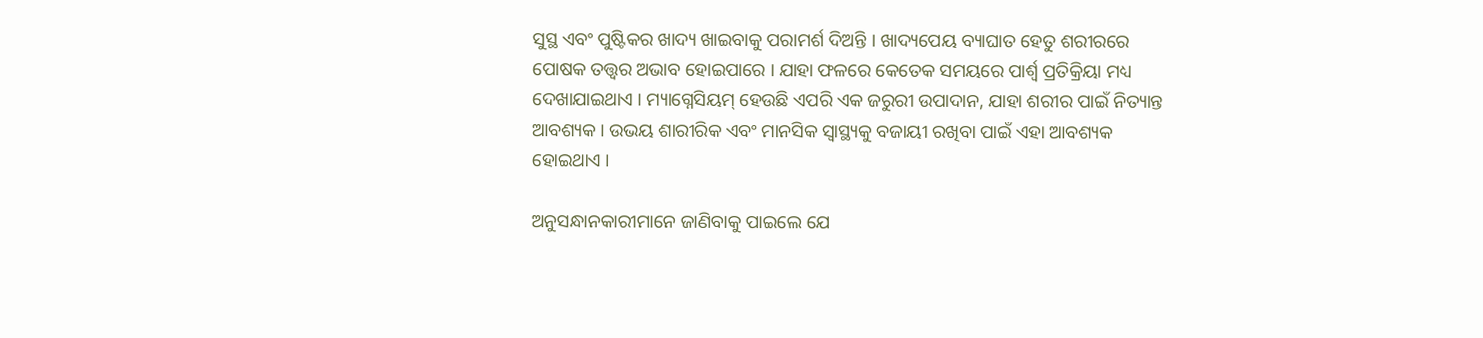ସୁସ୍ଥ ଏବଂ ପୁଷ୍ଟିକର ଖାଦ୍ୟ ଖାଇବାକୁ ପରାମର୍ଶ ଦିଅନ୍ତି । ଖାଦ୍ୟପେୟ ବ୍ୟାଘାତ ହେତୁ ଶରୀରରେ ପୋଷକ ତତ୍ତ୍ୱର ଅଭାବ ହୋଇପାରେ । ଯାହା ଫଳରେ କେତେକ ସମୟରେ ପାର୍ଶ୍ବ ପ୍ରତିକ୍ରିୟା ମଧ୍ୟ ଦେଖାଯାଇଥାଏ । ମ୍ୟାଗ୍ନେସିୟମ୍ ହେଉଛି ଏପରି ଏକ ଜରୁରୀ ଉପାଦାନ, ଯାହା ଶରୀର ପାଇଁ ନିତ୍ୟାନ୍ତ ଆବଶ୍ୟକ । ଉଭୟ ଶାରୀରିକ ଏବଂ ମାନସିକ ସ୍ବାସ୍ଥ୍ୟକୁ ବଜାୟୀ ରଖିବା ପାଇଁ ଏହା ଆବଶ୍ୟକ ହୋଇଥାଏ ।

ଅନୁସନ୍ଧାନକାରୀମାନେ ଜାଣିବାକୁ ପାଇଲେ ଯେ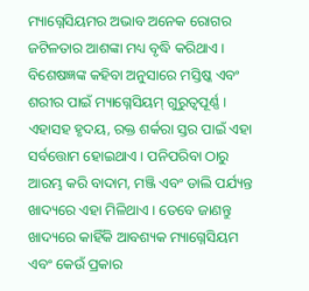ମ୍ୟାଗ୍ନେସିୟମର ଅଭାବ ଅନେକ ରୋଗର ଜଟିଳତାର ଆଶଙ୍କା ମଧ୍ୟ ବୃଦ୍ଧି କରିଥାଏ । ବିଶେଷଜ୍ଞଙ୍କ କହିବା ଅନୁସାରେ ମସ୍ତିଷ୍କ ଏବଂ ଶରୀର ପାଇଁ ମ୍ୟାଗ୍ନେସିୟମ୍ ଗୁରୁତ୍ୱପୂର୍ଣ୍ଣ । ଏହାସହ ହୃଦୟ, ରକ୍ତ ଶର୍କରା ସ୍ତର ପାଇଁ ଏହା ସର୍ବତ୍ତୋମ ହୋଇଥାଏ । ପନିପରିବା ଠାରୁ ଆରମ୍ଭ କରି ବାଦାମ, ମଞ୍ଜି ଏବଂ ଡାଲି ପର୍ଯ୍ୟନ୍ତ ଖାଦ୍ୟରେ ଏହା ମିଳିଥାଏ । ତେବେ ଜାଣନ୍ତୁ ଖାଦ୍ୟରେ କାହିଁକି ଆବଶ୍ୟକ ମ୍ୟାଗ୍ନେସିୟମ ଏବଂ କେଉଁ ପ୍ରକାର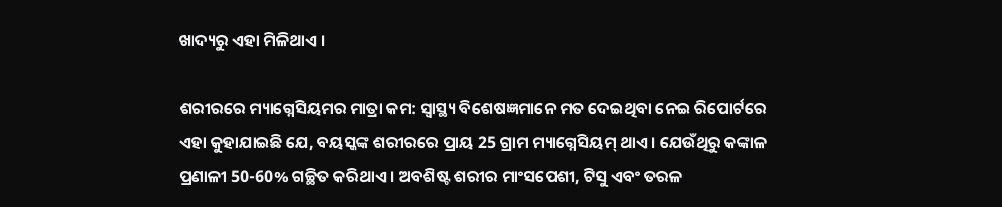ଖାଦ୍ୟରୁ ଏହା ମିଳିଥାଏ ।

ଶରୀରରେ ମ୍ୟାଗ୍ନେସିୟମର ମାତ୍ରା କମ: ସ୍ୱାସ୍ଥ୍ୟ ବିଶେଷଜ୍ଞମାନେ ମତ ଦେଇଥିବା ନେଇ ରିପୋର୍ଟରେ ଏହା କୁହାଯାଇଛି ଯେ, ବୟସ୍କଙ୍କ ଶରୀରରେ ପ୍ରାୟ 25 ଗ୍ରାମ ମ୍ୟାଗ୍ନେସିୟମ୍ ଥାଏ । ଯେଉଁଥିରୁ କଙ୍କାଳ ପ୍ରଣାଳୀ 50-60% ଗଚ୍ଛିତ କରିଥାଏ । ଅବଶିଷ୍ଟ ଶରୀର ମାଂସପେଶୀ, ଟିସୁ ଏବଂ ତରଳ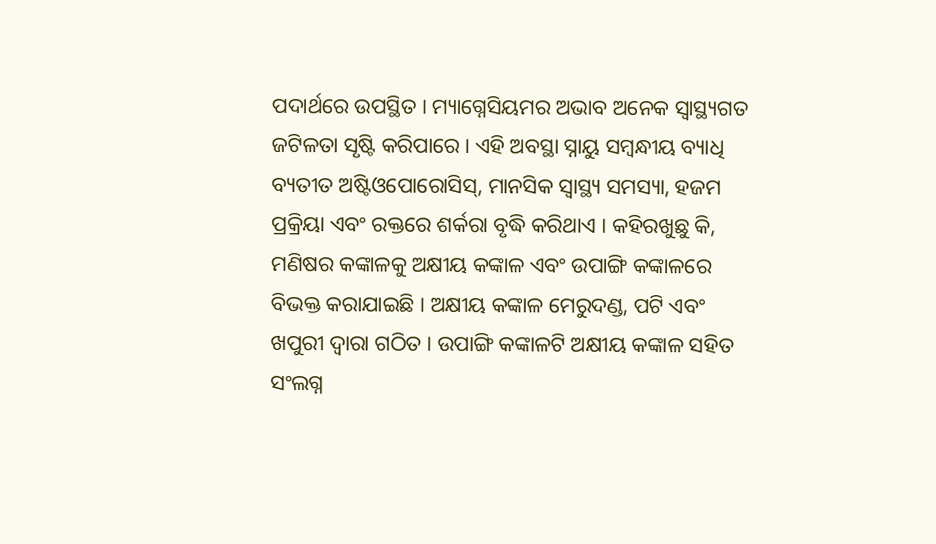ପଦାର୍ଥରେ ଉପସ୍ଥିତ । ମ୍ୟାଗ୍ନେସିୟମର ଅଭାବ ଅନେକ ସ୍ୱାସ୍ଥ୍ୟଗତ ଜଟିଳତା ସୃଷ୍ଟି କରିପାରେ । ଏହି ଅବସ୍ଥା ସ୍ନାୟୁ ସମ୍ବନ୍ଧୀୟ ବ୍ୟାଧି ବ୍ୟତୀତ ଅଷ୍ଟିଓପୋରୋସିସ୍, ମାନସିକ ସ୍ବାସ୍ଥ୍ୟ ସମସ୍ୟା, ହଜମ ପ୍ରକ୍ରିୟା ଏବଂ ରକ୍ତରେ ଶର୍କରା ବୃଦ୍ଧି କରିଥାଏ । କହିରଖୁଛୁ କି, ମଣିଷର କଙ୍କାଳକୁ ଅକ୍ଷୀୟ କଙ୍କାଳ ଏବଂ ଉପାଙ୍ଗି କଙ୍କାଳରେ ବିଭକ୍ତ କରାଯାଇଛି । ଅକ୍ଷୀୟ କଙ୍କାଳ ମେରୁଦଣ୍ଡ, ପଟି ଏବଂ ଖପୁରୀ ଦ୍ୱାରା ଗଠିତ । ଉପାଙ୍ଗି କଙ୍କାଳଟି ଅକ୍ଷୀୟ କଙ୍କାଳ ସହିତ ସଂଲଗ୍ନ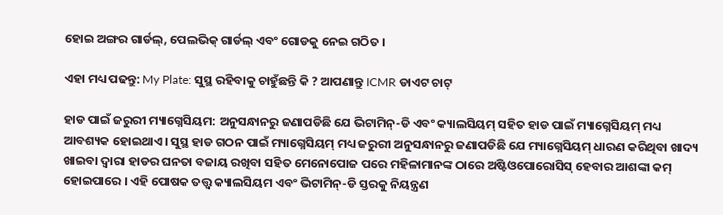ହୋଇ ଅଙ୍ଗର ଗାର୍ଡଲ୍, ପେଲଭିକ୍ ଗାର୍ଡଲ୍ ଏବଂ ଗୋଡକୁ ନେଇ ଗଠିତ ।

ଏହା ମଧ୍ୟ ପଢନ୍ତୁ: My Plate: ସୁସ୍ଥ ରହିବାକୁ ଚାହୁଁଛନ୍ତି କି ? ଆପଣାନ୍ତୁ ICMR ଡାଏଟ ଚାଟ୍‌

ହାଡ ପାଇଁ ଜରୁରୀ ମ୍ୟାଗ୍ନେସିୟମ: ଅନୁସନ୍ଧାନରୁ ଜଣାପଡିଛି ଯେ ଭିଟାମିନ୍-ଡି ଏବଂ କ୍ୟାଲସିୟମ୍ ସହିତ ହାଡ ପାଇଁ ମ୍ୟାଗ୍ନେସିୟମ୍ ମଧ୍ୟ ଆବଶ୍ୟକ ହୋଇଥାଏ । ସୁସ୍ଥ ହାଡ ଗଠନ ପାଇଁ ମ୍ୟାଗ୍ନେସିୟମ୍ ମଧ୍ୟ ଜରୁରୀ ଅନୁସନ୍ଧାନରୁ ଜଣାପଡିଛି ଯେ ମ୍ୟାଗ୍ନେସିୟମ୍ ଧାରଣ କରିଥିବା ଖାଦ୍ୟ ଖାଇବା ଦ୍ୱାରା ହାଡର ଘନତା ବଜାୟ ରଖିବା ସହିତ ମେନୋପୋଜ ପରେ ମହିଳାମାନଙ୍କ ଠାରେ ଅଷ୍ଟିଓପୋରୋସିସ୍ ହେବାର ଆଶଙ୍କା କମ୍ ହୋଇପାରେ । ଏହି ପୋଷକ ତତ୍ତ୍ୱ କ୍ୟାଲସିୟମ ଏବଂ ଭିଟାମିନ୍-ଡି ସ୍ତରକୁ ନିୟନ୍ତ୍ରଣ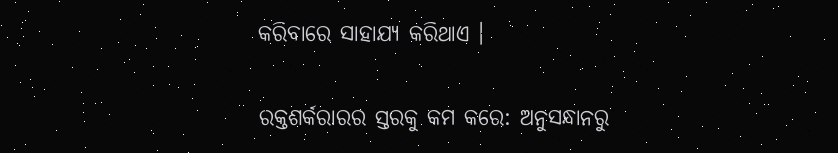କରିବାରେ ସାହାଯ୍ୟ କରିଥାଏ ।

ରକ୍ତଶର୍କରାରର ସ୍ତରକୁ କମ କରେ: ଅନୁସନ୍ଧାନରୁ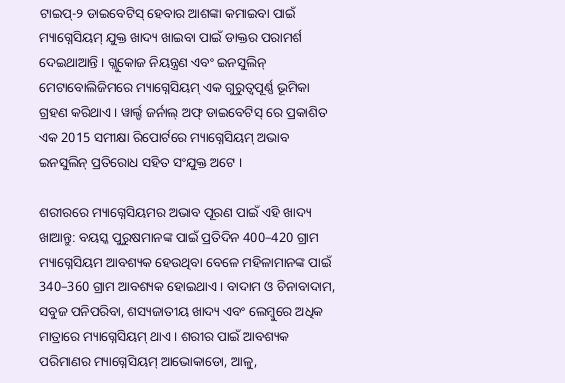ଟାଇପ୍-୨ ଡାଇବେଟିସ୍ ହେବାର ଆଶଙ୍କା କମାଇବା ପାଇଁ ମ୍ୟାଗ୍ନେସିୟମ୍ ଯୁକ୍ତ ଖାଦ୍ୟ ଖାଇବା ପାଇଁ ଡାକ୍ତର ପରାମର୍ଶ ଦେଇଥାଆନ୍ତି । ଗ୍ଲୁକୋଜ ନିୟନ୍ତ୍ରଣ ଏବଂ ଇନସୁଲିନ୍ ମେଟାବୋଲିଜିମରେ ମ୍ୟାଗ୍ନେସିୟମ୍ ଏକ ଗୁରୁତ୍ୱପୂର୍ଣ୍ଣ ଭୂମିକା ଗ୍ରହଣ କରିଥାଏ । ୱାର୍ଲ୍ଡ ଜର୍ନାଲ୍ ଅଫ୍ ଡାଇବେଟିସ୍ ରେ ପ୍ରକାଶିତ ଏକ 2015 ସମୀକ୍ଷା ରିପୋର୍ଟରେ ମ୍ୟାଗ୍ନେସିୟମ୍ ଅଭାବ ଇନସୁଲିନ୍ ପ୍ରତିରୋଧ ସହିତ ସଂଯୁକ୍ତ ଅଟେ ।

ଶରୀରରେ ମ୍ୟାଗ୍ନେସିୟମର ଅଭାବ ପୂରଣ ପାଇଁ ଏହି ଖାଦ୍ୟ ଖାଆନ୍ତୁ: ବୟସ୍କ ପୁରୁଷମାନଙ୍କ ପାଇଁ ପ୍ରତିଦିନ 400–420 ଗ୍ରାମ ମ୍ୟାଗ୍ନେସିୟମ ଆବଶ୍ୟକ ହେଉଥିବା ବେଳେ ମହିଳାମାନଙ୍କ ପାଇଁ 340–360 ଗ୍ରାମ ଆବଶ୍ୟକ ହୋଇଥାଏ । ବାଦାମ ଓ ଚିନାବାଦାମ, ସବୁଜ ପନିପରିବା, ଶସ୍ୟଜାତୀୟ ଖାଦ୍ୟ ଏବଂ ଲେମ୍ବୁରେ ଅଧିକ ମାତ୍ରାରେ ମ୍ୟାଗ୍ନେସିୟମ୍ ଥାଏ । ଶରୀର ପାଇଁ ଆବଶ୍ୟକ ପରିମାଣର ମ୍ୟାଗ୍ନେସିୟମ୍ ଆଭୋକାଡୋ, ଆଳୁ,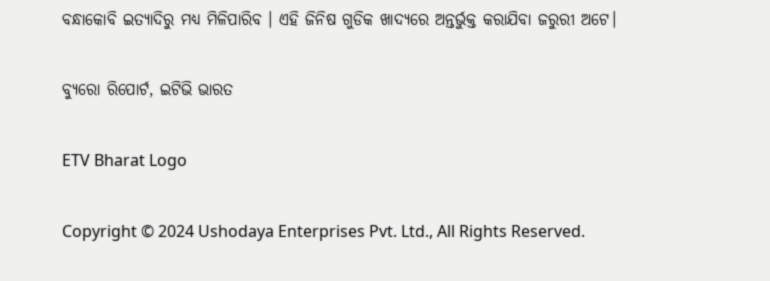ବନ୍ଧାକୋବି ଇତ୍ୟାଦିରୁ ମଧ୍ୟ ମିଳିପାରିବ । ଏହି ଜିନିଷ ଗୁଡିକ ଖାଦ୍ୟରେ ଅନ୍ତର୍ଭୁକ୍ତ କରାଯିବା ଜରୁରୀ ଅଟେ।

ବ୍ୟୁରୋ ରିପୋର୍ଟ, ଇଟିଭି ଭାରତ

ETV Bharat Logo

Copyright © 2024 Ushodaya Enterprises Pvt. Ltd., All Rights Reserved.